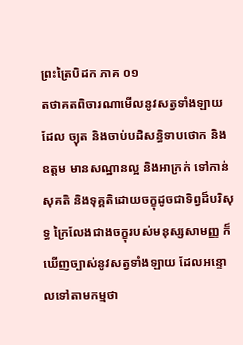ព្រះត្រៃបិដក ភាគ ០១
តថាគតពិចារណាមើលនូវសត្វទាំងឡាយ ដែល ច្យុត និងចាប់បដិសន្ធិទាបថោក និងឧត្តម មានសណ្ឋានល្អ និងអាក្រក់ ទៅកាន់សុគតិ និងទុគ្គតិដោយចក្ខុដូចជាទិព្វដ៏បរិសុទ្ធ ក្រៃលែងជាងចក្ខុរបស់មនុស្សសាមញ្ញ ក៏ឃើញច្បាស់នូវសត្វទាំងឡាយ ដែលអន្ទោលទៅតាមកម្មថា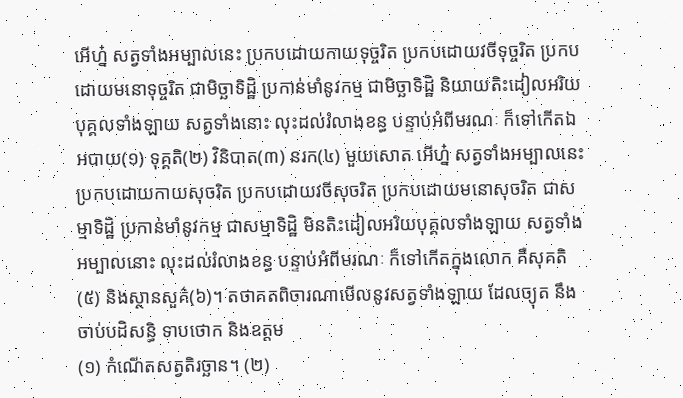អើហ្ន៎ សត្វទាំងអម្បាលនេះ ប្រកបដោយកាយទុច្ចរិត ប្រកបដោយវចីទុច្ចរិត ប្រកបដោយមនោទុច្ចរិត ជាមិច្ឆាទិដ្ឋិ ប្រកាន់មាំនូវកម្ម ជាមិច្ឆាទិដ្ឋិ និយាយតិះដៀលអរិយបុគ្គលទាំងឡាយ សត្វទាំងនោះ លុះដល់រំលាងខន្ធ បន្ទាប់អំពីមរណៈ ក៏ទៅកើតឯអបាយ(១) ទុគ្គតិ(២) វិនិបាត(៣) នរក(៤) មួយសោត អើហ្ន៎ សត្វទាំងអម្បាលនេះ ប្រកបដោយកាយសុចរិត ប្រកបដោយវចីសុចរិត ប្រកបដោយមនោសុចរិត ជាសម្មាទិដ្ឋិ ប្រកាន់មាំនូវកម្ម ជាសម្មាទិដ្ឋិ មិនតិះដៀលអរិយបុគ្គលទាំងឡាយ សត្វទាំងអម្បាលនោះ លុះដល់រំលាងខន្ធ បន្ទាប់អំពីមរណៈ ក៏ទៅកើតក្នុងលោក គឺសុគតិ(៥) និងស្ថានសួគ៌(៦)។ តថាគតពិចារណាមើលនូវសត្វទាំងឡាយ ដែលច្យុត នឹងចាប់បដិសន្ធិ ទាបថោក និងឧត្តម
(១) កំណើតសត្វតិរច្ឆាន។ (២)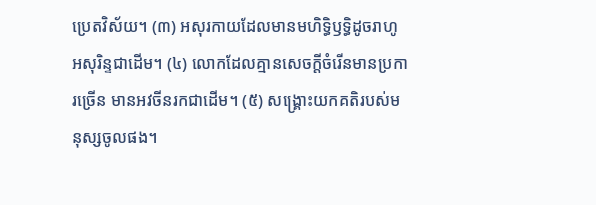ប្រេតវិស័យ។ (៣) អសុរកាយដែលមានមហិទ្ធិឫទ្ធិដូចរាហូអសុរិន្ទជាដើម។ (៤) លោកដែលគ្មានសេចក្តីចំរើនមានប្រការច្រើន មានអវចីនរកជាដើម។ (៥) សង្គ្រោះយកគតិរបស់មនុស្សចូលផង។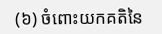(៦) ចំពោះយកគតិនៃ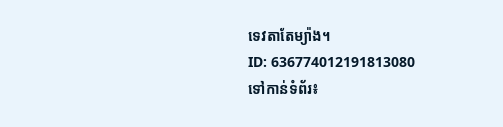ទេវតាតែម្យ៉ាង។
ID: 636774012191813080
ទៅកាន់ទំព័រ៖